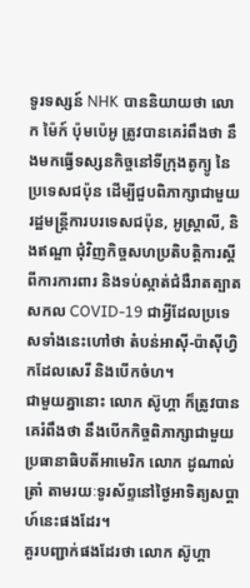ទូរទស្សន៍ NHK បាននិយាយថា លោក ម៉ៃក៍ ប៉ុមប៉េអូ ត្រូវបានគេរំពឹងថា នឹងមកធ្វើទស្សនកិច្ចនៅទីក្រុងតូក្យូ នៃប្រទេសជប៉ុន ដើម្បីជួបពិភាក្សាជាមួយរដ្ឋមន្រ្តីការបរទេសជប៉ុន, អូស្ត្រាលី, និងឥណ្ឌា ជុំវិញកិច្ចសហប្រតិបត្តិការស្តីពីការការពារ និងទប់ស្កាត់ជំងឺរាតត្បាតសកល COVID-19 ជាអ្វីដែលប្រទេសទាំងនេះហៅថា តំបន់អាស៊ី-ប៉ាស៊ីហ្វិកដែលសេរី និងបើកចំហ។
ជាមួយគ្នានោះ លោក ស៊ូហ្គា ក៏ត្រូវបានគេរំពឹងថា នឹងបើកកិច្ចពិភាក្សាជាមួយប្រធានាធិបតីអាមេរិក លោក ដូណាល់ ត្រាំ តាមរយៈទូរស័ព្ទនៅថ្ងៃអាទិត្យសប្ដាហ៍នេះផងដែរ។
គួរបញ្ជាក់ផងដែរថា លោក ស៊ូហ្គា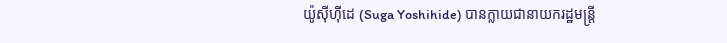យ៉ូស៊ីហ៊ីដេ (Suga Yoshihide) បានក្លាយជានាយករដ្ឋមន្ត្រី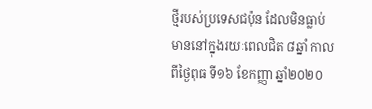ថ្មីរបស់ប្រទេសជប៉ុន ដែលមិនធ្លាប់មាននៅក្នុងរយៈពេលជិត ៨ឆ្នាំ កាលពីថ្ងៃពុធ ទី១៦ ខែកញ្ញា ឆ្នាំ២០២០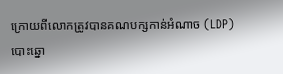ក្រោយពីលោកត្រូវបានគណបក្សកាន់អំណាច (LDP) បោះឆ្នោ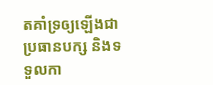តគាំទ្រឲ្យឡើងជាប្រធានបក្ស និងទទួលកា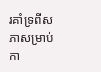រគាំទ្រពីសភាសម្រាប់កា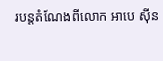របន្តតំណែងពីលោក អាបេ ស៊ីន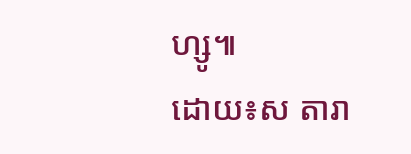ហ្សូ៕
ដោយ៖ស តារា